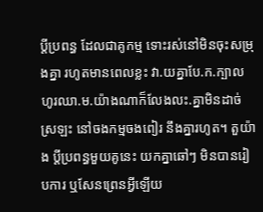ប្តីប្រពន្ធ ដែលជាគូកម្ម ទោះរស់នៅមិនចុះសម្រុងគ្នា រហូតមានពេលខ្លះ វា.យគ្នាបែ.ក.ក្បាលហូរឈា.ម.យ៉ាងណាក៏លែងលះ.គ្នាមិនដាច់ស្រឡះ នៅចងកម្មចងពៀរ នឹងគ្នារហូត។ តួយ៉ាង ប្តីប្រពន្ធមួយគូនេះ យកគ្នាឆៅៗ មិនបានរៀបការ ឬសែនព្រេនអ្វីឡើយ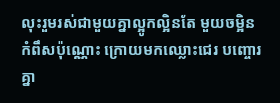លុះរួមរស់ជាមួយគ្នាល្អូកល្អិនតែ មួយចម្អិនកំពឹសប៉ុណ្ណោះ ក្រោយមកឈ្លោះជេរ បញ្ចោរគ្នា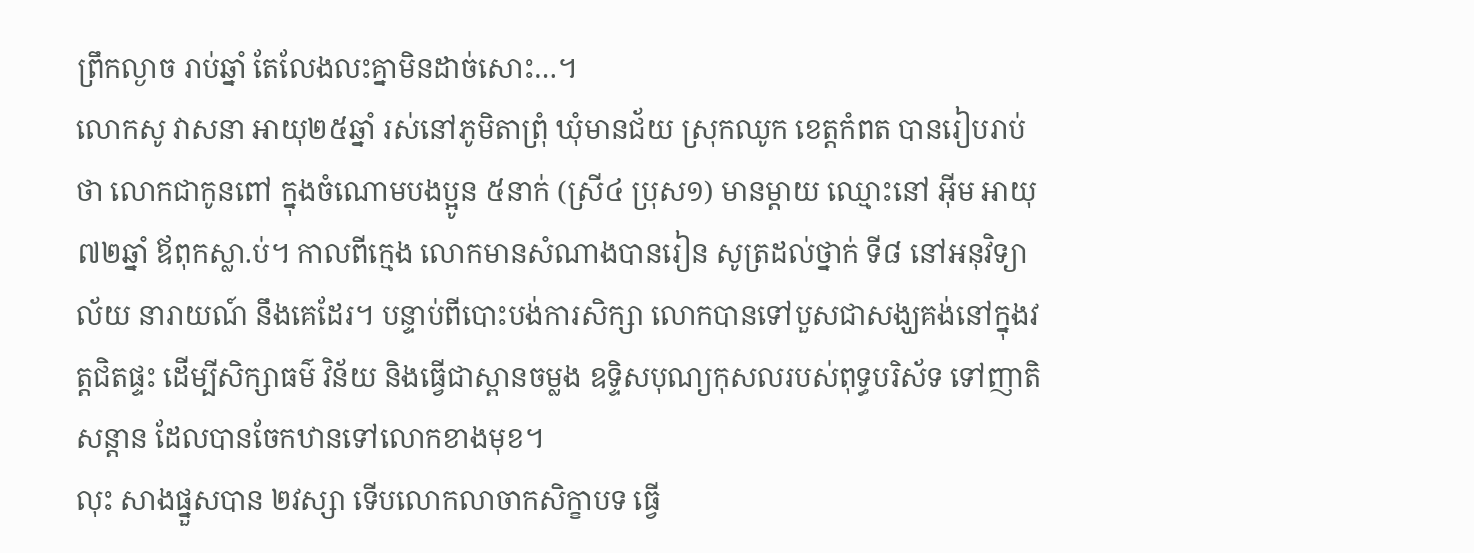ព្រឹកល្ងាច រាប់ឆ្នាំ តែលែងលះគ្នាមិនដាច់សោះ…។
លោកសូ វាសនា អាយុ២៥ឆ្នាំ រស់នៅភូមិតាព្រុំ ឃុំមានជ័យ ស្រុកឈូក ខេត្តកំពត បានរៀបរាប់ថា លោកជាកូនពៅ ក្នុងចំណោមបងប្អូន ៥នាក់ (ស្រី៤ ប្រុស១) មានម្តាយ ឈ្មោះនៅ អ៊ីម អាយុ៧២ឆ្នាំ ឪពុកស្លា.ប់។ កាលពីក្មេង លោកមានសំណាងបានរៀន សូត្រដល់ថ្នាក់ ទី៨ នៅអនុវិទ្យាល័យ នារាយណ៍ នឹងគេដែរ។ បន្ទាប់ពីបោះបង់ការសិក្សា លោកបានទៅបួសជាសង្ឃគង់នៅក្នុងវត្តជិតផ្ទះ ដើម្បីសិក្សាធម៌ វិន័យ និងធ្វើជាស្ពានចម្លង ឧទ្ទិសបុណ្យកុសលរបស់ពុទ្ធបរិស័ទ ទៅញាតិសន្តាន ដែលបានចែកឋានទៅលោកខាងមុខ។
លុះ សាងផ្នួសបាន ២វស្សា ទើបលោកលាចាកសិក្ខាបទ ធ្វើ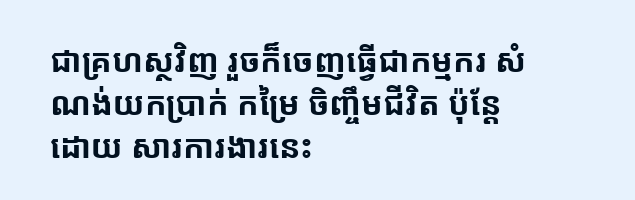ជាគ្រហស្ថវិញ រួចក៏ចេញធ្វើជាកម្មករ សំណង់យកប្រាក់ កម្រៃ ចិញ្ចឹមជីវិត ប៉ុន្តែដោយ សារការងារនេះ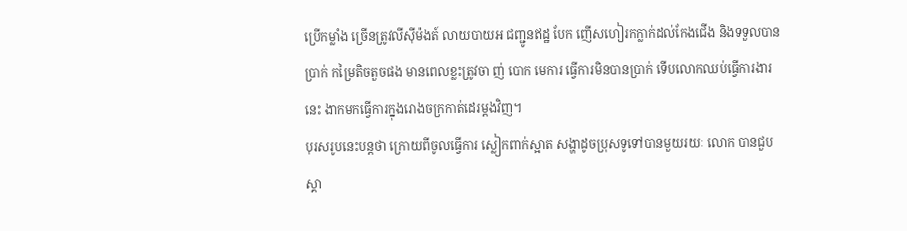ប្រើកម្លាំង ច្រើនត្រូវលីស៊ីម៉ងត៍ លាយបាយអ ជញ្ជូនឥដ្ឋ បែក ញើសហៀរកក្លាក់ដល់កែងជើង និងទទួលបានប្រាក់ កម្រៃតិចតួចផង មានពេលខ្លះត្រូវចា ញ់ បោក មេការ ធ្វើការមិនបានប្រាក់ ទើបលោកឈប់ធ្វើការងារនេះ ងាកមកធ្វើការក្នុងរោងចក្រកាត់ដេរម្តងវិញ។
បុរសរូបនេះបន្តថា ក្រោយពីចូលធ្វើការ ស្លៀកពាក់ស្អាត សង្ហាដូចប្រុសទូទៅបានមួយរយៈ លោក បានជួបស្គា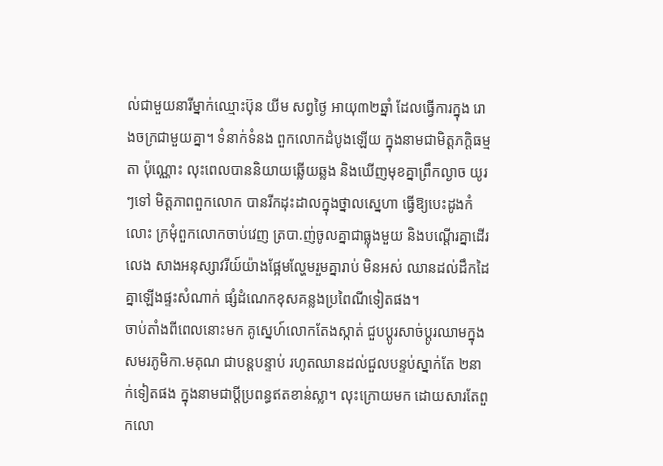ល់ជាមួយនារីម្នាក់ឈ្មោះប៊ុន យីម សព្វថ្ងៃ អាយុ៣២ឆ្នាំ ដែលធ្វើការក្នុង រោងចក្រជាមួយគ្នា។ ទំនាក់ទំនង ពួកលោកដំបូងឡើយ ក្នុងនាមជាមិត្តភក្តិធម្មតា ប៉ុណ្ណោះ លុះពេលបាននិយាយឆ្លើយឆ្លង និងឃើញមុខគ្នាព្រឹកល្ងាច យូរៗទៅ មិត្តភាពពួកលោក បានរីកដុះដាលក្នុងថ្នាលស្នេហា ធ្វើឱ្យបេះដូងកំលោះ ក្រមុំពួកលោកចាប់វេញ ត្របា.ញ់ចូលគ្នាជាធ្លុងមួយ និងបណ្តើរគ្នាដើរលេង សាងអនុស្សាវរីយ៍យ៉ាងផ្អែមល្ហែមរួមគ្នារាប់ មិនអស់ ឈានដល់ដឹកដៃគ្នាឡើងផ្ទះសំណាក់ ផ្សំដំណេកខុសគន្លងប្រពៃណីទៀតផង។
ចាប់តាំងពីពេលនោះមក គូស្នេហ៍លោកតែងស្កាត់ ជួបប្តូរសាច់ប្តូរឈាមក្នុងសមរភូមិកា.មគុណ ជាបន្តបន្ទាប់ រហូតឈានដល់ជួលបន្ទប់ស្នាក់តែ ២នាក់ទៀតផង ក្នុងនាមជាប្តីប្រពន្ធឥតខាន់ស្លា។ លុះក្រោយមក ដោយសារតែពួកលោ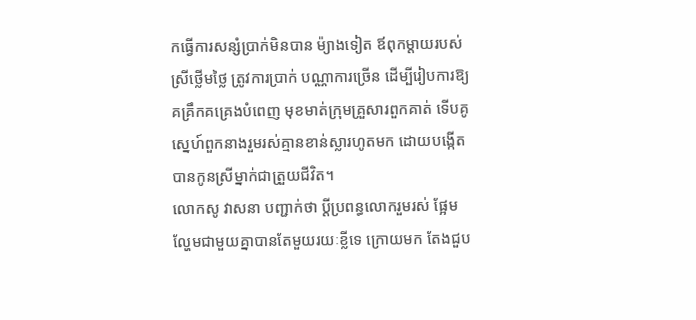កធ្វើការសន្សំប្រាក់មិនបាន ម៉្យាងទៀត ឪពុកម្តាយរបស់ស្រីថ្លើមថ្លៃ ត្រូវការប្រាក់ បណ្ណាការច្រើន ដើម្បីរៀបការឱ្យគគ្រឹកគគ្រេងបំពេញ មុខមាត់ក្រុមគ្រួសារពួកគាត់ ទើបគូស្នេហ៍ពួកនាងរួមរស់គ្មានខាន់ស្លារហូតមក ដោយបង្កើតបានកូនស្រីម្នាក់ជាត្រួយជីវិត។
លោកសូ វាសនា បញ្ជាក់ថា ប្តីប្រពន្ធលោករួមរស់ ផ្អែមល្ហែមជាមួយគ្នាបានតែមួយរយៈខ្លីទេ ក្រោយមក តែងជួប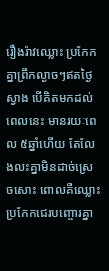រឿងរ៉ាវឈ្លោះ ប្រកែកគ្នាព្រឹកល្ងាចៗឥតថ្ងៃស្វាង បើគិតមកដល់ពេលនេះ មានរយៈពេល ៥ឆ្នាំហើយ តែលែងលះគ្នាមិនដាច់ស្រេចសោះ ពោលគឺឈ្លោះ ប្រកែកជេរបញ្ចោរគ្នា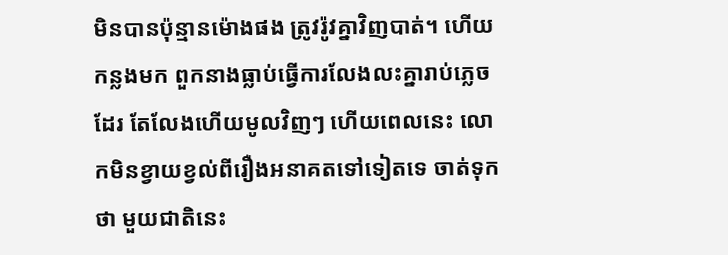មិនបានប៉ុន្មានម៉ោងផង ត្រូវរ៉ូវគ្នាវិញបាត់។ ហើយកន្លងមក ពួកនាងធ្លាប់ធ្វើការលែងលះគ្នារាប់ភ្លេចដែរ តែលែងហើយមូលវិញៗ ហើយពេលនេះ លោកមិនខ្វាយខ្វល់ពីរឿងអនាគតទៅទៀតទេ ចាត់ទុកថា មួយជាតិនេះ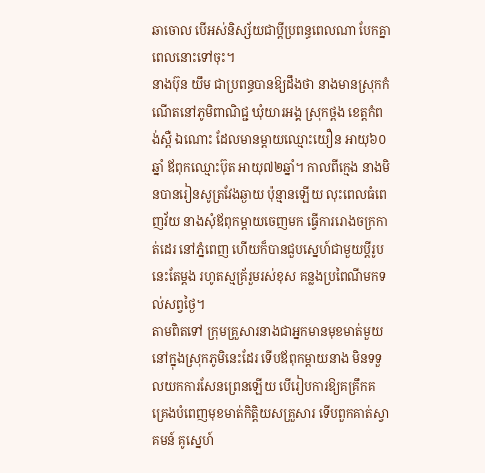ឆាចោល បើអស់និស្ស័យជាប្តីប្រពន្ធពេលណា បែកគ្នាពេលនោះទៅចុះ។
នាងប៊ុន យឹម ជាប្រពន្ធបានឱ្យដឹងថា នាងមានស្រុកកំណើតនៅភូមិពាណិជ្ជ ឃុំយារអង្គ ស្រុកថ្ពង ខេត្តកំពង់ស្ពឺ ឯណោះ ដែលមានម្តាយឈ្មោះយឿន អាយុ៦០ឆ្នាំ ឪពុកឈ្មោះប៊ុត អាយុ៧២ឆ្នាំ។ កាលពីក្មេង នាងមិនបានរៀនសូត្រវែងឆ្ងាយ ប៉ុន្មានឡើយ លុះពេលធំពេញវ័យ នាងសុំឪពុកម្តាយចេញមក ធ្វើការរោងចក្រកាត់ដេរ នៅភ្នំពេញ ហើយក៏បានជួបស្នេហ៍ជាមួយប្តីរូបនេះតែម្តង រហូតស្មគ្រ័រួមរស់ខុស គន្លងប្រពៃណីមកទល់សព្វថ្ងៃ។
តាមពិតទៅ ក្រុមគ្រួសារនាងជាអ្នកមានមុខមាត់មួយ នៅក្នុងស្រុកភូមិនេះដែរ ទើបឪពុកម្តាយនាង មិនទទួលយកការសែនព្រេនឡើយ បើរៀបការឱ្យគគ្រឹកគគ្រេងបំពេញមុខមាត់កិត្តិយសគ្រួសារ ទើបពួកគាត់ស្វាគមន៍ គូស្នេហ៍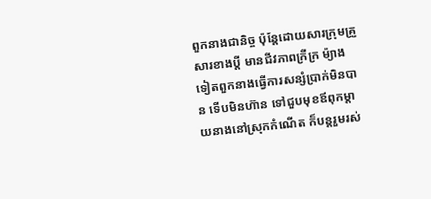ពួកនាងជានិច្ច ប៉ុន្តែដោយសារក្រុមគ្រួសារខាងប្តី មានជីវភាពក្រីក្រ ម៉្យាង ទៀតពួកនាងធ្វើការសន្សំប្រាក់មិនបាន ទើបមិនហ៊ាន ទៅជួបមុខឪពុកម្តាយនាងនៅស្រុកកំណើត ក៏បន្តរួមរស់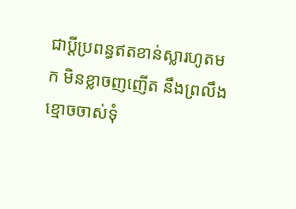ជាប្តីប្រពន្ធឥតខាន់ស្លារហូតមក មិនខ្លាចញញើត នឹងព្រលឹងខ្មោចចាស់ទុំ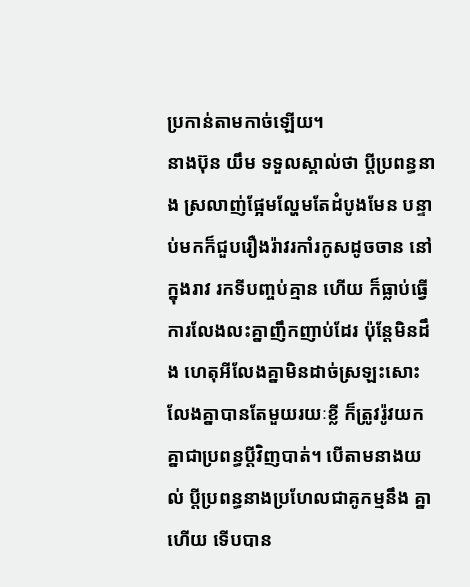ប្រកាន់តាមកាច់ឡើយ។
នាងប៊ុន យឹម ទទួលស្គាល់ថា ប្តីប្រពន្ធនាង ស្រលាញ់ផ្អែមល្ហែមតែដំបូងមែន បន្ទាប់មកក៏ជួបរឿងរ៉ាវរកាំរកូសដូចចាន នៅក្នុងរាវ រកទីបញ្ចប់គ្មាន ហើយ ក៏ធ្លាប់ធ្វើការលែងលះគ្នាញឹកញាប់ដែរ ប៉ុន្តែមិនដឹង ហេតុអីលែងគ្នាមិនដាច់ស្រឡះសោះ លែងគ្នាបានតែមួយរយៈខ្លី ក៏ត្រូវរ៉ូវយកគ្នាជាប្រពន្ធប្តីវិញបាត់។ បើតាមនាងយល់ ប្តីប្រពន្ធនាងប្រហែលជាគូកម្មនឹង គ្នាហើយ ទើបបាន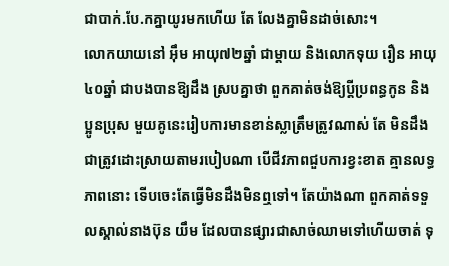ជាបាក់.បែ.កគ្នាយូរមកហើយ តែ លែងគ្នាមិនដាច់សោះ។
លោកយាយនៅ អ៊ឹម អាយុ៧២ឆ្នាំ ជាម្តាយ និងលោកទុយ រឿន អាយុ៤០ឆ្នាំ ជាបងបានឱ្យដឹង ស្របគ្នាថា ពួកគាត់ចង់ឱ្យប្តីប្រពន្ធកូន និងប្អូនប្រុស មួយគូនេះរៀបការមានខាន់ស្លាត្រឹមត្រូវណាស់ តែ មិនដឹងជាត្រូវដោះស្រាយតាមរបៀបណា បើជីវភាពជួបការខ្វះខាត គ្មានលទ្ធភាពនោះ ទើបចេះតែធ្វើមិនដឹងមិនឮទៅ។ តែយ៉ាងណា ពួកគាត់ទទួលស្គាល់នាងប៊ុន យឹម ដែលបានផ្សារជាសាច់ឈាមទៅហើយចាត់ ទុ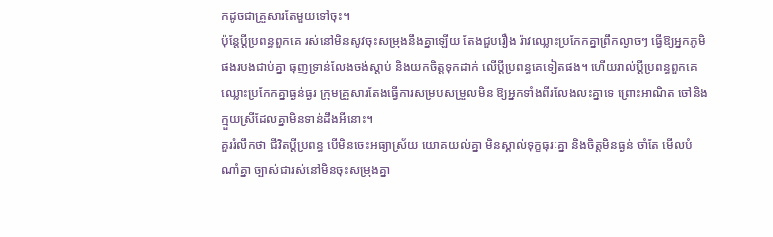កដូចជាគ្រួសារតែមួយទៅចុះ។
ប៉ុន្តែប្តីប្រពន្ធពួកគេ រស់នៅមិនសូវចុះសម្រុងនឹងគ្នាឡើយ តែងជួបរឿង រ៉ាវឈ្លោះប្រកែកគ្នាព្រឹកល្ងាចៗ ធ្វើឱ្យអ្នកភូមិផងរបងជាប់គ្នា ធុញទ្រាន់លែងចង់ស្តាប់ និងយកចិត្តទុកដាក់ លើប្តីប្រពន្ធគេទៀតផង។ ហើយរាល់ប្តីប្រពន្ធពួកគេ ឈ្លោះប្រកែកគ្នាធ្ងន់ធ្ងរ ក្រុមគ្រួសារតែងធ្វើការសម្របសម្រួលមិន ឱ្យអ្នកទាំងពីរលែងលះគ្នាទេ ព្រោះអាណិត ចៅនិងក្មួយស្រីដែលគ្នាមិនទាន់ដឹងអីនោះ។
គួររំលឹកថា ជីវិតប្តីប្រពន្ធ បើមិនចេះអធ្យាស្រ័យ យោគយល់គ្នា មិនស្គាល់ទុក្ខធុរៈគ្នា និងចិត្តមិនធ្ងន់ ចាំតែ មើលបំណាំគ្នា ច្បាស់ជារស់នៅមិនចុះសម្រុងគ្នា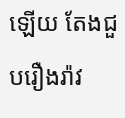ឡើយ តែងជួបរឿងរ៉ាវ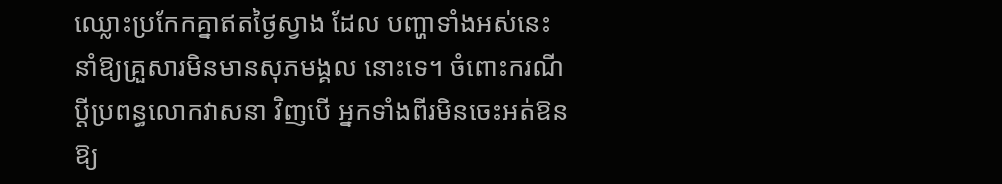ឈ្លោះប្រកែកគ្នាឥតថ្ងៃស្វាង ដែល បញ្ហាទាំងអស់នេះ នាំឱ្យគ្រួសារមិនមានសុភមង្គល នោះទេ។ ចំពោះករណីប្តីប្រពន្ធលោកវាសនា វិញបើ អ្នកទាំងពីរមិនចេះអត់ឱនឱ្យ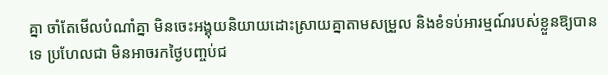គ្នា ចាំតែមើលបំណាំគ្នា មិនចេះអង្គុយនិយាយដោះស្រាយគ្នាតាមសម្រួល និងខំទប់អារម្មណ៍របស់ខ្លួនឱ្យបានទេ ប្រហែលជា មិនអាចរកថ្ងៃបញ្ចប់ជ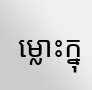ម្លោះក្នុ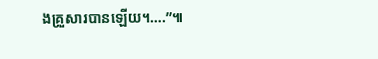ងគ្រួសារបានឡើយ។….”៕